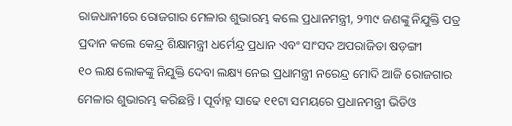ରାଜଧାନୀରେ ରୋଜଗାର ମେଳାର ଶୁଭାରମ୍ଭ କଲେ ପ୍ରଧାନମନ୍ତ୍ରୀ, ୨୩୯ ଜଣଙ୍କୁ ନିଯୁକ୍ତି ପତ୍ର ପ୍ରଦାନ କଲେ କେନ୍ଦ୍ର ଶିକ୍ଷାମନ୍ତ୍ରୀ ଧର୍ମେନ୍ଦ୍ର ପ୍ରଧାନ ଏବଂ ସାଂସଦ ଅପରାଜିତା ଷଡ଼ଙ୍ଗୀ
୧୦ ଲକ୍ଷ ଲୋକଙ୍କୁ ନିଯୁକ୍ତି ଦେବା ଲକ୍ଷ୍ୟ ନେଇ ପ୍ରଧାମନ୍ତ୍ରୀ ନରେନ୍ଦ୍ର ମୋଦି ଆଜି ରୋଜଗାର ମେଳାର ଶୁଭାରମ୍ଭ କରିଛନ୍ତି । ପୂର୍ବାହ୍ନ ସାଢେ ୧୧ଟା ସମୟରେ ପ୍ରଧାନମନ୍ତ୍ରୀ ଭିଡିଓ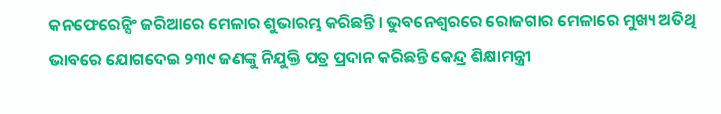କନଫେରେନ୍ସିଂ ଜରିଆରେ ମେଳାର ଶୁଭାରମ୍ଭ କରିଛନ୍ତି । ଭୁବନେଶ୍ବରରେ ରୋଜଗାର ମେଳାରେ ମୁଖ୍ୟ ଅତିଥି ଭାବରେ ଯୋଗଦେଇ ୨୩୯ ଜଣଙ୍କୁ ନିଯୁକ୍ତି ପତ୍ର ପ୍ରଦାନ କରିଛନ୍ତି କେନ୍ଦ୍ର ଶିକ୍ଷାମନ୍ତ୍ରୀ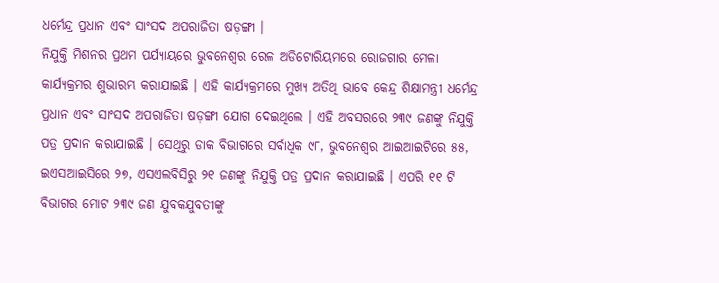ଧର୍ମେନ୍ଦ୍ର ପ୍ରଧାନ ଏବଂ ସାଂସଦ ଅପରାଜିତା ଷଡ଼ଙ୍ଗୀ ।
ନିଯୁକ୍ତି ମିଶନର ପ୍ରଥମ ପର୍ଯ୍ୟାୟରେ ଭୁବନେଶ୍ବର ରେଳ ଅଡିଟୋରିୟମରେ ରୋଜଗାର ମେଳା କାର୍ଯ୍ୟକ୍ରମର ଶୁଭାରମ୍ଭ କରାଯାଇଛି । ଏହି କାର୍ଯ୍ୟକ୍ରମରେ ମୁଖ୍ୟ ଅତିଥି ଭାବେ କେନ୍ଦ୍ର ଶିକ୍ଷାମନ୍ତ୍ରୀ ଧର୍ମେନ୍ଦ୍ର ପ୍ରଧାନ ଏବଂ ସାଂସଦ ଅପରାଜିତା ଷଡ଼ଙ୍ଗୀ ଯୋଗ ଦେଇଥିଲେ । ଏହି ଅବସରରେ ୨୩୯ ଜଣଙ୍କୁ ନିଯୁକ୍ତି ପତ୍ର ପ୍ରଦାନ କରାଯାଇଛି । ସେଥିରୁ ଡାକ ବିଭାଗରେ ସର୍ବାଧିକ ୯୮, ଭୁବନେଶ୍ଵର ଆଇଆଇଟିରେ ୫୫, ଇଏସଆଇସିରେ ୨୭, ଏସଏଲବିସିରୁ ୨୧ ଜଣଙ୍କୁ ନିଯୁକ୍ତି ପତ୍ର ପ୍ରଦାନ କରାଯାଇଛି । ଏପରି ୧୧ ଟି ବିଭାଗର ମୋଟ ୨୩୯ ଜଣ ଯୁବକଯୁବତୀଙ୍କୁ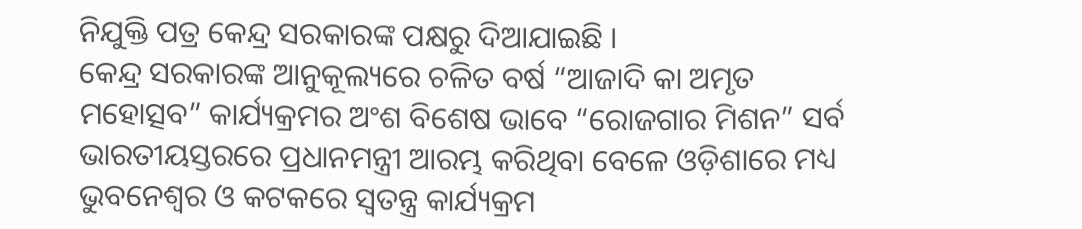ନିଯୁକ୍ତି ପତ୍ର କେନ୍ଦ୍ର ସରକାରଙ୍କ ପକ୍ଷରୁ ଦିଆଯାଇଛି ।
କେନ୍ଦ୍ର ସରକାରଙ୍କ ଆନୁକୂଲ୍ୟରେ ଚଳିତ ବର୍ଷ “ଆଜାଦି କା ଅମୃତ ମହୋତ୍ସବ” କାର୍ଯ୍ୟକ୍ରମର ଅଂଶ ବିଶେଷ ଭାବେ “ରୋଜଗାର ମିଶନ” ସର୍ବ ଭାରତୀୟସ୍ତରରେ ପ୍ରଧାନମନ୍ତ୍ରୀ ଆରମ୍ଭ କରିଥିବା ବେଳେ ଓଡ଼ିଶାରେ ମଧ୍ୟ ଭୁବନେଶ୍ବର ଓ କଟକରେ ସ୍ଵତନ୍ତ୍ର କାର୍ଯ୍ୟକ୍ରମ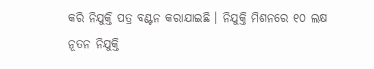କରି ନିଯୁକ୍ତି ପତ୍ର ବଣ୍ଟନ କରାଯାଇଛି । ନିଯୁକ୍ତି ମିଶନରେ ୧୦ ଲକ୍ଷ ନୂତନ ନିଯୁକ୍ତି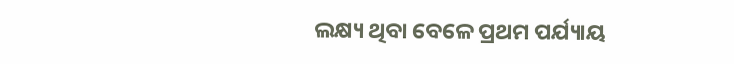ଲକ୍ଷ୍ୟ ଥିବା ବେଳେ ପ୍ରଥମ ପର୍ଯ୍ୟାୟ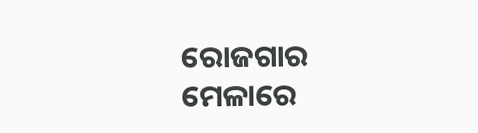ରୋଜଗାର ମେଳାରେ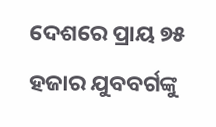ଦେଶରେ ପ୍ରାୟ ୭୫ ହଜାର ଯୁବବର୍ଗଙ୍କୁ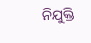ନିଯୁକ୍ତି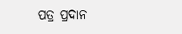ପତ୍ର ପ୍ରଦାନ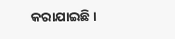କରାଯାଇଛି ।